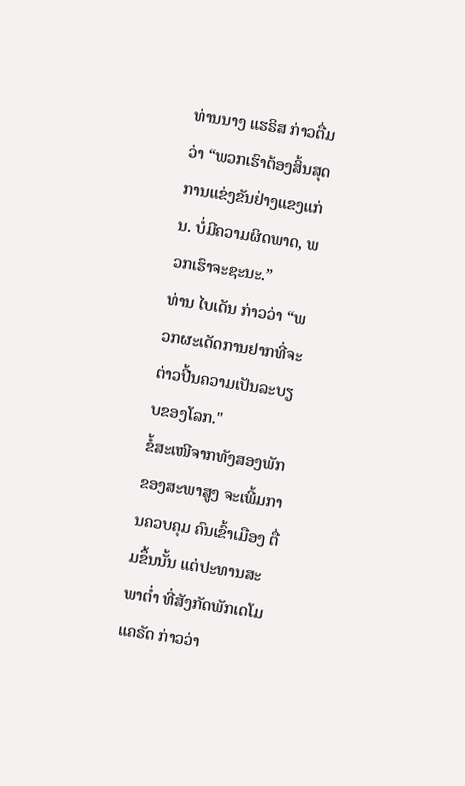ທ່ານນາງ ແຮຣິສ ກ່າວຕື່ມວ່າ “ພວກເຮົາຕ້ອງສິ້ນສຸດການແຂ່ງຂັນຢ່າງແຂງແກ່ນ. ບໍ່ມີຄວາມຜິດພາດ, ພວກເຮົາຈະຊະນະ.”
ທ່ານ ໄບເດັນ ກ່າວວ່າ “ພວກຜະເດັດການຢາກທີ່ຈະຕ່າວປີ້ນຄວາມເປັນລະບຽບຂອງໂລກ."
ຂໍ້ສະເໜີຈາກທັງສອງພັກ ຂອງສະພາສູງ ຈະເພີ້ມການຄວບຄຸມ ຄົນເຂົ້າເມືອງ ຕື່ມຂຶ້ນນັ້ນ ແຕ່ປະທານສະພາຕ່ຳ ທີ່ສັງກັດພັກເດໂມແຄຣັດ ກ່າວວ່າ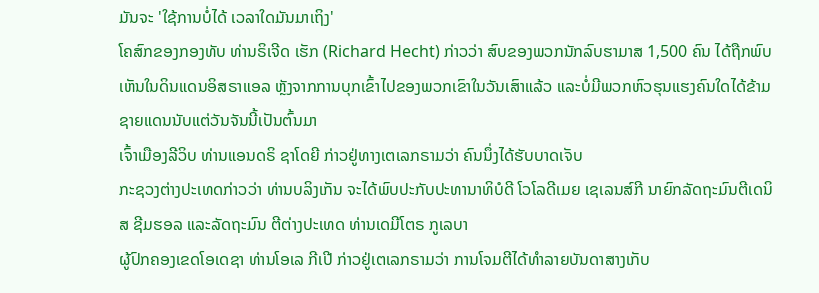ມັນຈະ 'ໃຊ້ການບໍ່ໄດ້ ເວລາໃດມັນມາເຖິງ'
ໂຄສົກຂອງກອງທັບ ທ່ານຣິເຈີດ ເຮັກ (Richard Hecht) ກ່າວວ່າ ສົບຂອງພວກນັກລົບຮາມາສ 1,500 ຄົນ ໄດ້ຖືກພົບເຫັນໃນດິນແດນອິສຣາແອລ ຫຼັງຈາກການບຸກເຂົ້າໄປຂອງພວກເຂົາໃນວັນເສົາແລ້ວ ແລະບໍ່ມີພວກຫົວຮຸນແຮງຄົນໃດໄດ້ຂ້າມຊາຍແດນນັບແຕ່ວັນຈັນນີ້ເປັນຕົ້ນມາ
ເຈົ້າເມືອງລີວິບ ທ່ານແອນດຣິ ຊາໂດຍີ ກ່າວຢູ່ທາງເຕເລກຣາມວ່າ ຄົນນຶ່ງໄດ້ຮັບບາດເຈັບ
ກະຊວງຕ່າງປະເທດກ່າວວ່າ ທ່ານບລິງເກັນ ຈະໄດ້ພົບປະກັບປະທານາທິບໍດີ ໂວໂລດີເມຍ ເຊເລນສ໌ກີ ນາຍົກລັດຖະມົນຕີເດນິສ ຊີມຮອລ ແລະລັດຖະມົນ ຕີຕ່າງປະເທດ ທ່ານເດມີໂຕຣ ກູເລບາ
ຜູ້ປົກຄອງເຂດໂອເດຊາ ທ່ານໂອເລ ກີເປີ ກ່າວຢູ່ເຕເລກຣາມວ່າ ການໂຈມຕີໄດ້ທຳລາຍບັນດາສາງເກັບ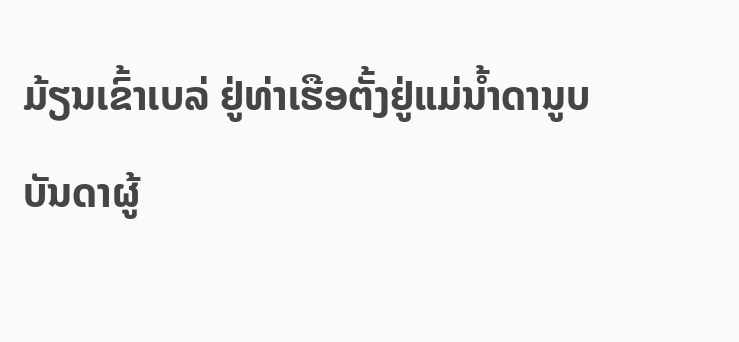ມ້ຽນເຂົ້າເບລ່ ຢູ່ທ່າເຮືອຕັ້ງຢູ່ແມ່ນໍ້າດານູບ
ບັນດາຜູ້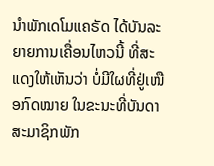ນຳພັກເດໂມແຄຣັດ ໄດ້ບັນລະຍາຍການເຄື່ອນໄຫວນີ້ ທີ່ສະແດງໃຫ້ເຫັນວ່າ ບໍ່ມີໃຜທີ່ຢູ່ເໜືອກົດໝາຍ ໃນຂະນະທີ່ບັນດາສະມາຊິກພັກ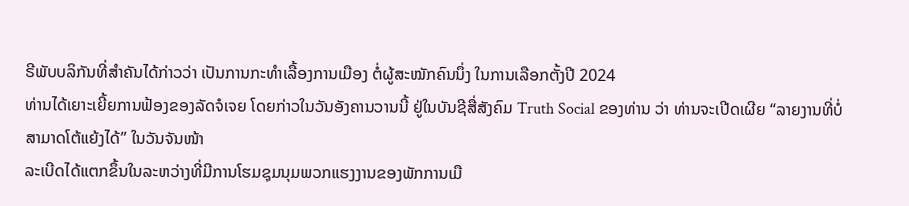ຣີພັບບລິກັນທີ່ສຳຄັນໄດ້ກ່າວວ່າ ເປັນການກະທຳເລື້ອງການເມືອງ ຕໍ່ຜູ້ສະໝັກຄົນນຶ່ງ ໃນການເລືອກຕັ້ງປີ 2024
ທ່ານໄດ້ເຍາະເຍີ້ຍການຟ້ອງຂອງລັດຈໍເຈຍ ໂດຍກ່າວໃນວັນອັງຄານວານນີ້ ຢູ່ໃນບັນຊີສື່ສັງຄົມ Truth Social ຂອງທ່ານ ວ່າ ທ່ານຈະເປີດເຜີຍ “ລາຍງານທີ່ບໍ່ສາມາດໂຕ້ແຍ້ງໄດ້” ໃນວັນຈັນໜ້າ
ລະເບີດໄດ້ແຕກຂຶ້ນໃນລະຫວ່າງທີ່ມີການໂຮມຊຸມນຸມພວກແຮງງານຂອງພັກການເມື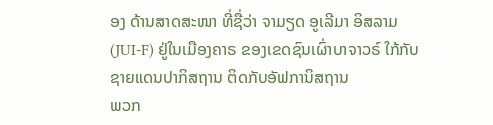ອງ ດ້ານສາດສະໜາ ທີ່ຊື່ວ່າ ຈາມຽດ ອູເລີມາ ອິສລາມ (JUI-F) ຢູ່ໃນເມືອງຄາຣ ຂອງເຂດຊົນເຜົ່າບາຈາວຣ໌ ໃກ້ກັບຊາຍແດນປາກິສຖານ ຕິດກັບອັຟການິສຖານ
ພວກ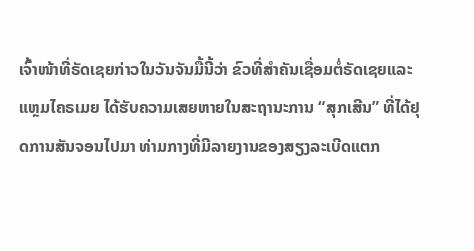ເຈົ້າໜ້າທີ່ຣັດເຊຍກ່າວໃນວັນຈັນມື້ນີ້ວ່າ ຂົວທີ່ສຳຄັນເຊື່ອມຕໍ່ຣັດເຊຍແລະ ແຫຼມໄຄຣເມຍ ໄດ້ຮັບຄວາມເສຍຫາຍໃນສະຖານະການ “ສຸກເສີນ” ທີ່ໄດ້ຢຸດການສັນຈອນໄປມາ ທ່າມກາງທີ່ມີລາຍງານຂອງສຽງລະເບີດແຕກ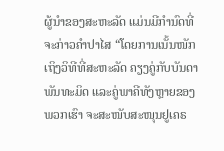ຜູ້ນຳຂອງສະຫະລັດ ແມ່ນມີກຳນົດທີ່ຈະກ່າວຄຳປາໄສ “ໂດຍການເນັ້ນໜັກເຖິງວິທີທີ່ສະຫະລັດ ຄຽງຄູ່ກັບບັນດາພັນທະມິດ ແລະຄູ່ພາຄີທັງຫຼາຍຂອງພວກເຮົາ ຈະສະໜັບສະໜຸນຢູເຄຣ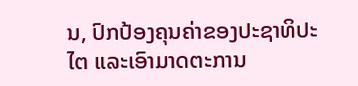ນ, ປົກປ້ອງຄຸນຄ່າຂອງປະຊາທິປະໄຕ ແລະເອົາມາດຕະການ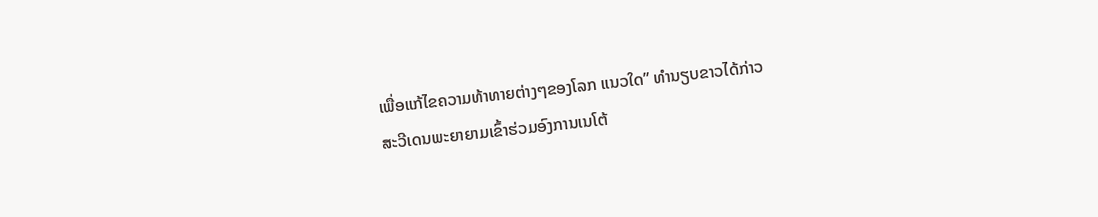ເພື່ອແກ້ໄຂຄວາມທ້າທາຍຕ່າງໆຂອງໂລກ ແນວໃດ” ທຳນຽບຂາວໄດ້ກ່າວ
ສະວີເດນພະຍາຍາມເຂົ້າຮ່ວມອົງການເນໂຕ້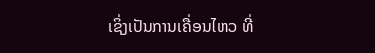ເຊິ່ງເປັນການເຄື່ອນໄຫວ ທີ່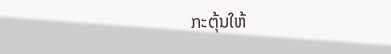ກະຕຸ້ນໃຫ້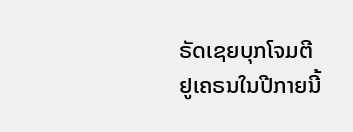ຣັດເຊຍບຸກໂຈມຕີຢູເຄຣນໃນປີກາຍນີ້